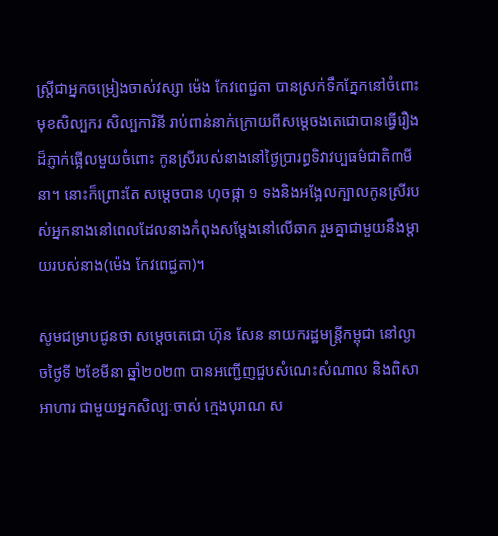ស្ត្រីជាអ្នកចម្រៀងចាស់វស្សា ម៉េង កែវពេជ្ជតា បានស្រក់ទឹកភ្នែកនៅចំពោះមុខសិល្បករ សិល្បការិនី រាប់ពាន់នាក់ក្រោយពីសម្តេចងតេជោបានធ្វើរឿងដ៏ភ្ញាក់ផ្អើលមួយចំពោះ កូនស្រីរបស់នាងនៅថ្ងៃប្រារព្ធទិវាវប្បធម៌ជាតិ៣មីនា។ នោះក៏ព្រោះតែ សម្តេចបាន ហុចផ្កា ១ ទងនិងអង្អែលក្បាលកូនស្រីរបស់អ្នកនាងនៅពេលដែលនាងកំពុងសម្តែងនៅលើឆាក រួមគ្នាជាមួយនឹងម្តាយរបស់នាង(ម៉េង កែវពេជ្ជតា)។

សូមជម្រាបជូនថា សម្តេចតេជោ ហ៊ុន សែន នាយករដ្ឋមន្ត្រីកម្ពុជា នៅល្ងាចថ្ងៃទី ២ខែមីនា ឆ្នាំ២០២៣ បានអញ្ជើញជួបសំណេះសំណាល និងពិសាអាហារ ជាមួយអ្នកសិល្បៈចាស់ ក្មេងបុរាណ ស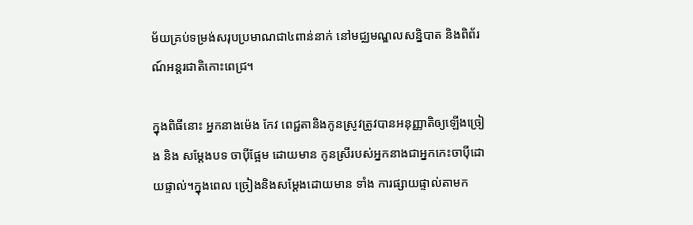ម័យគ្រប់ទម្រង់សរុបប្រមាណជា៤ពាន់នាក់ នៅមជ្ឈមណ្ឌលសន្និបាត និងពិព័រណ៍អន្តរជាតិកោះពេជ្រ។

ក្នុងពិធីនោះ អ្នកនាងម៉េង កែវ ពេជ្ជតានិងកូនស្រូវត្រូវបានអនុញ្ញាតិឲ្យឡើងច្រៀង និង សម្តែងបទ ចាប៉ីផ្អែម ដោយមាន កូនស្រីរបស់អ្នកនាងជាអ្នកកេះចាប៉ីដោយផ្ទាល់។ក្នុងពេល ច្រៀងនិងសម្តែងដោយមាន ទាំង ការផ្សាយផ្ទាល់តាមក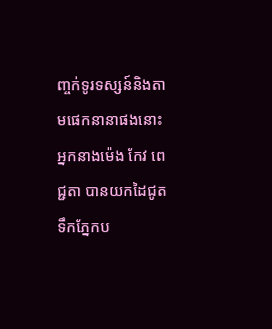ញ្ចក់ទូរទស្សន៍និងតាមផេកនានាផងនោះ អ្នកនាងម៉េង កែវ ពេជ្ជតា បានយកដៃជូតទឹកភ្នែកប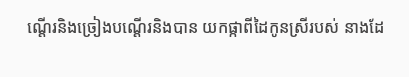ណ្តើរនិងច្រៀងបណ្តើរនិងបាន យកផ្កាពីដៃកូនស្រីរបស់ នាងដែ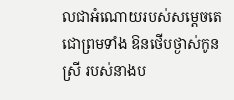លជាអំណោយរបស់សម្តេចតេជោព្រមទាំង ឱនថើបថ្ងាស់កូនស្រី របស់នាងប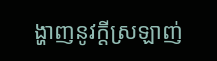ង្ហាញនូវក្តីស្រឡាញ់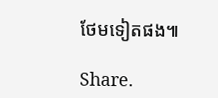ថែមទៀតផង៕

Share.